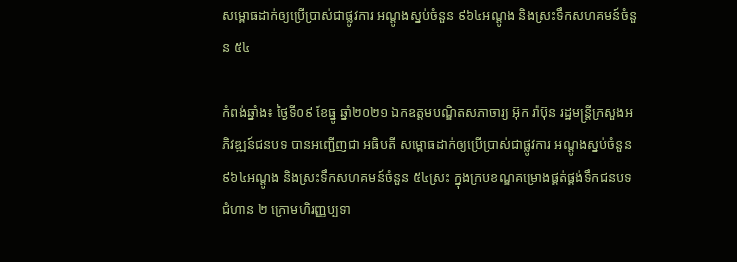សម្ពោធដាក់ឲ្យប្រើប្រាស់ជាផ្លូវការ អណ្ដូងស្នប់ចំនួន ៩៦៤អណ្ដូង និងស្រះទឹកសហគមន៍ចំនួន ៥៤

កំពង់ឆ្នាំង៖ ថ្ងៃទី០៩ ខែធ្នូ ឆ្នាំ២០២១ ឯកឧត្ដមបណ្ឌិតសភាចារ្យ អ៊ុក រ៉ាប៊ុន រដ្ឋមន្រ្ដីក្រសួងអភិវឌ្ឍន៍ជនបទ បានអញ្ជើញជា អធិបតី សម្ពោធដាក់ឲ្យប្រើប្រាស់ជាផ្លូវការ អណ្ដូងស្នប់ចំនួន ៩៦៤អណ្ដូង និងស្រះទឹកសហគមន៍ចំនួន ៥៤ស្រះ ក្នុងក្របខណ្ឌគម្រោងផ្គត់ផ្គង់ទឹកជនបទ ជំហាន ២ ក្រោមហិរញ្ញប្បទា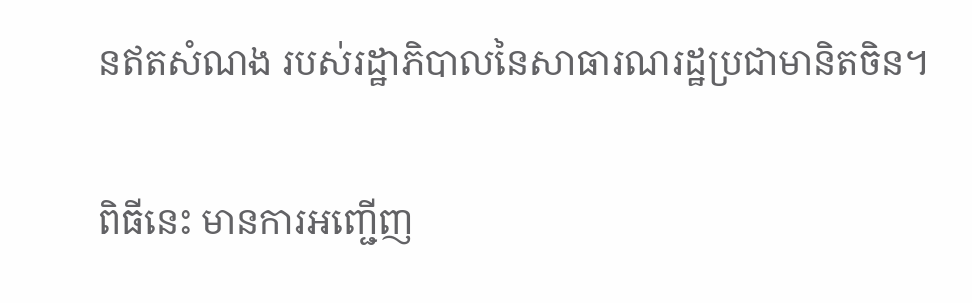នឥតសំណង របស់រដ្ឋាភិបាលនៃសាធារណរដ្ឋប្រជាមានិតចិន។

ពិធីនេះ មានការអញ្ជើញ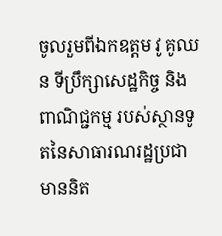ចូលរួមពីឯកឧត្ដម វូ គូឈន ទីប្រឹក្សាសេដ្ឋកិច្ច និងពាណិជ្ជកម្ម របស់ស្ថានទូតនៃសាធារណរដ្ឋប្រជាមាននិត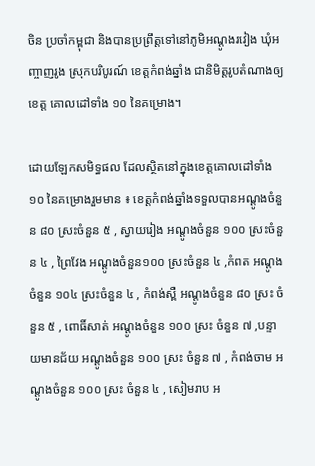ចិន ប្រចាំកម្ពុជា និងបានប្រព្រឹត្តទៅនៅភូមិអណ្ដូងរវៀង ឃុំអញ្ចាញរូង ស្រុកបរិបូរណ៍ ខេត្តកំពង់ឆ្នាំង ជានិមិត្តរូបតំណាងឲ្យខេត្ត គោលដៅទាំង ១០ នៃគម្រោង។

ដោយឡែកសមិទ្ធផល ដែលស្ថិតនៅក្នុងខេត្តគោលដៅទាំង ១០ នៃគម្រោងរួមមាន ៖ ខេត្តកំពង់ឆ្នាំងទទួលបានអណ្ដូងចំនួន ៨០ ស្រះចំនួន ៥ , ស្វាយរៀង អណ្តូងចំនួន ១០០ ស្រះចំនួន ៤ , ព្រៃវែង អណ្តូងចំនួន១០០ ស្រះចំនួន ៤ ,កំពត អណ្តូងចំនួន ១០៤ ស្រះចំនួន ៤ , កំពង់ស្ពឺ អណ្តូងចំនួន ៨០ ស្រះ ចំនួន ៥ , ពោធិ៍សាត់ អណ្តូងចំនួន ១០០ ស្រះ ចំនួន ៧ ,បន្ទាយមានជ័យ អណ្តូងចំនួន ១០០ ស្រះ ចំនួន ៧ , កំពង់ចាម អណ្តូងចំនួន ១០០ ស្រះ ចំនួន ៤ , សៀមរាប អ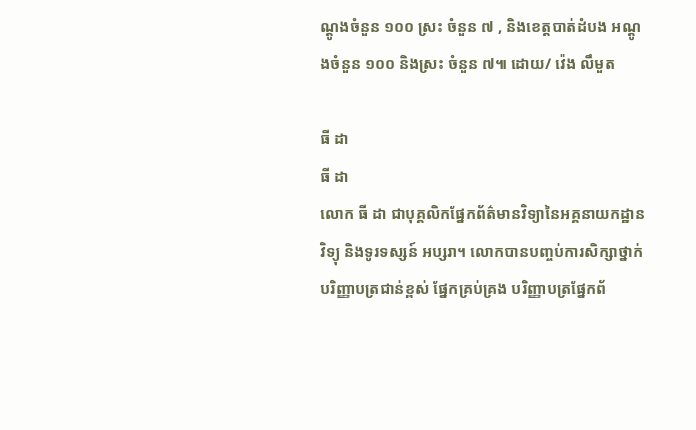ណ្តូងចំនួន ១០០ ស្រះ ចំនួន ៧ , និងខេត្តបាត់ដំបង អណ្តូងចំនួន ១០០ និងស្រះ ចំនួន ៧៕ ដោយ/ វ៉េង លឹមួត

ធី ដា
ធី ដា
លោក ធី ដា ជាបុគ្គលិកផ្នែកព័ត៌មានវិទ្យានៃអគ្គនាយកដ្ឋានវិទ្យុ និងទូរទស្សន៍ អប្សរា។ លោកបានបញ្ចប់ការសិក្សាថ្នាក់បរិញ្ញាបត្រជាន់ខ្ពស់ ផ្នែកគ្រប់គ្រង បរិញ្ញាបត្រផ្នែកព័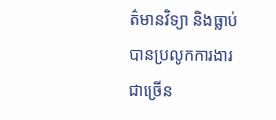ត៌មានវិទ្យា និងធ្លាប់បានប្រលូកការងារជាច្រើន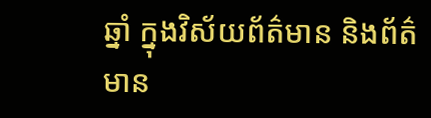ឆ្នាំ ក្នុងវិស័យព័ត៌មាន និងព័ត៌មាន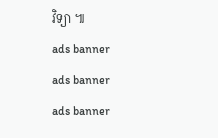វិទ្យា ៕
ads banner
ads banner
ads banner